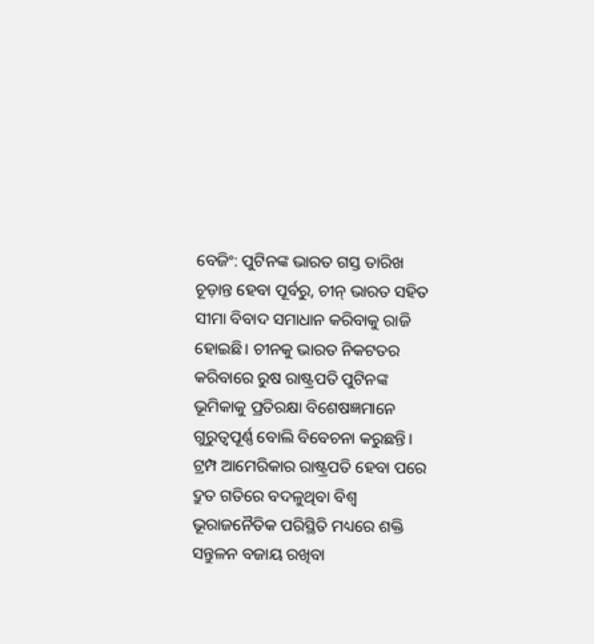ବେଜିଂ: ପୁଟିନଙ୍କ ଭାରତ ଗସ୍ତ ତାରିଖ ଚୂଡ଼ାନ୍ତ ହେବା ପୂର୍ବରୁ, ଚୀନ୍ ଭାରତ ସହିତ ସୀମା ବିବାଦ ସମାଧାନ କରିବାକୁ ରାଜି ହୋଇଛି। ଚୀନକୁ ଭାରତ ନିକଟତର କରିବାରେ ରୁଷ ରାଷ୍ଟ୍ରପତି ପୁଟିନଙ୍କ ଭୂମିକାକୁ ପ୍ରତିରକ୍ଷା ବିଶେଷଜ୍ଞମାନେ ଗୁରୁତ୍ୱପୂର୍ଣ୍ଣ ବୋଲି ବିବେଚନା କରୁଛନ୍ତି। ଟ୍ରମ୍ପ ଆମେରିକାର ରାଷ୍ଟ୍ରପତି ହେବା ପରେ ଦ୍ରୁତ ଗତିରେ ବଦଳୁଥିବା ବିଶ୍ୱ ଭୂରାଜନୈତିକ ପରିସ୍ଥିତି ମଧ୍ୟରେ ଶକ୍ତି ସନ୍ତୁଳନ ବଜାୟ ରଖିବା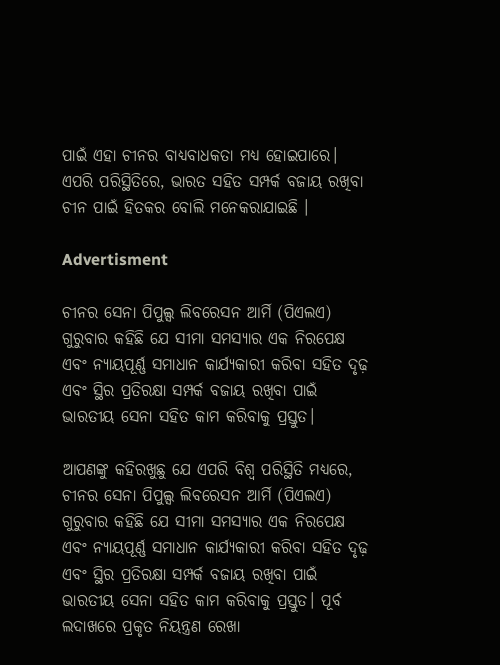ପାଇଁ ଏହା ଚୀନର ବାଧ୍ୟବାଧକତା ମଧ୍ୟ ହୋଇପାରେ। ଏପରି ପରିସ୍ଥିତିରେ, ଭାରତ ସହିତ ସମ୍ପର୍କ ବଜାୟ ରଖିବା ଚୀନ ପାଇଁ ହିତକର ବୋଲି ମନେକରାଯାଇଛି ।

Advertisment

ଚୀନର ସେନା ପିପୁଲ୍ସ ଲିବରେସନ ଆର୍ମି (ପିଏଲଏ) ଗୁରୁବାର କହିଛି ଯେ ସୀମା ସମସ୍ୟାର ଏକ ନିରପେକ୍ଷ ଏବଂ ନ୍ୟାୟପୂର୍ଣ୍ଣ ସମାଧାନ କାର୍ଯ୍ୟକାରୀ କରିବା ସହିତ ଦୃଢ଼ ଏବଂ ସ୍ଥିର ପ୍ରତିରକ୍ଷା ସମ୍ପର୍କ ବଜାୟ ରଖିବା ପାଇଁ ଭାରତୀୟ ସେନା ସହିତ କାମ କରିବାକୁ ପ୍ରସ୍ତୁତ।

ଆପଣଙ୍କୁ କହିରଖୁଛୁ ଯେ ଏପରି ବିଶ୍ୱ ପରିସ୍ଥିତି ମଧ୍ୟରେ, ଚୀନର ସେନା ପିପୁଲ୍ସ ଲିବରେସନ ଆର୍ମି (ପିଏଲଏ) ଗୁରୁବାର କହିଛି ଯେ ସୀମା ସମସ୍ୟାର ଏକ ନିରପେକ୍ଷ ଏବଂ ନ୍ୟାୟପୂର୍ଣ୍ଣ ସମାଧାନ କାର୍ଯ୍ୟକାରୀ କରିବା ସହିତ ଦୃଢ଼ ଏବଂ ସ୍ଥିର ପ୍ରତିରକ୍ଷା ସମ୍ପର୍କ ବଜାୟ ରଖିବା ପାଇଁ ଭାରତୀୟ ସେନା ସହିତ କାମ କରିବାକୁ ପ୍ରସ୍ତୁତ। ପୂର୍ବ ଲଦାଖରେ ପ୍ରକୃତ ନିୟନ୍ତ୍ରଣ ରେଖା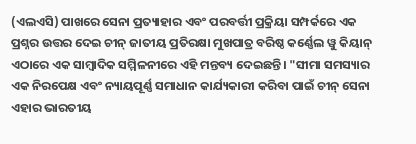(ଏଲଏସି) ପାଖରେ ସେନା ପ୍ରତ୍ୟାହାର ଏବଂ ପରବର୍ତ୍ତୀ ପ୍ରକ୍ରିୟା ସମ୍ପର୍କରେ ଏକ ପ୍ରଶ୍ନର ଉତ୍ତର ଦେଇ ଚୀନ୍ ଜାତୀୟ ପ୍ରତିରକ୍ଷା ମୁଖପାତ୍ର ବରିଷ୍ଠ କର୍ଣ୍ଣେଲ ୱୁ କିୟାନ୍ ଏଠାରେ ଏକ ସାମ୍ବାଦିକ ସମ୍ମିଳନୀରେ ଏହି ମନ୍ତବ୍ୟ ଦେଇଛନ୍ତି। "ସୀମା ସମସ୍ୟାର ଏକ ନିରପେକ୍ଷ ଏବଂ ନ୍ୟାୟପୂର୍ଣ୍ଣ ସମାଧାନ କାର୍ଯ୍ୟକାରୀ କରିବା ପାଇଁ ଚୀନ୍ ସେନା ଏହାର ଭାରତୀୟ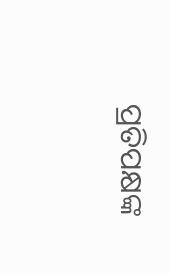ପ୍ରତିପକ୍ଷଙ୍କ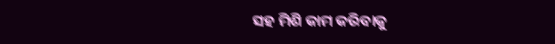ସହ ମିଶି କାମ କରିବାକୁ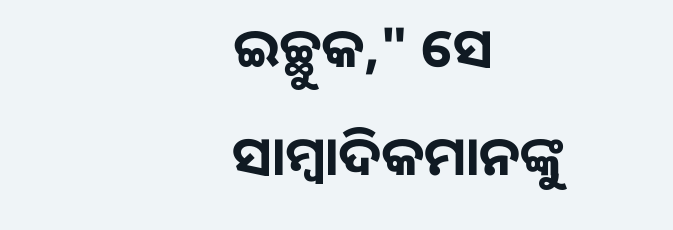ଇଚ୍ଛୁକ," ସେ ସାମ୍ବାଦିକମାନଙ୍କୁ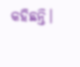କହିଛନ୍ତି।